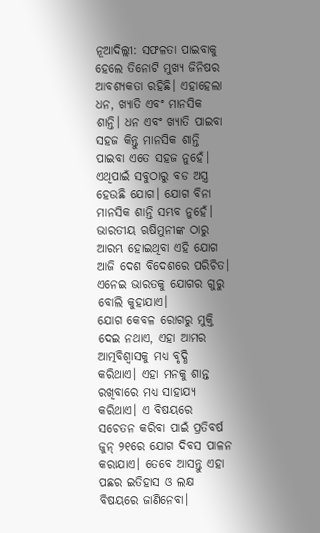ନୂଆଦିଲ୍ଲୀ: ସଫଳତା ପାଇବାକୁ ହେଲେ ତିନୋଟି ମୁଖ୍ୟ ଜିନିଷର ଆବଶ୍ୟକତା ରହିଛି। ଏହାହେଲା ଧନ, ଖ୍ୟାତି ଏବଂ ମାନସିକ ଶାନ୍ତି। ଧନ ଏବଂ ଖ୍ୟାତି ପାଇବା ସହଜ କିନ୍ତୁ ମାନସିକ ଶାନ୍ତି ପାଇବା ଏତେ ସହଜ ନୁହେଁ। ଏଥିପାଇଁ ସବୁଠାରୁ ବଡ ଅସ୍ତ୍ର ହେଉଛି ଯୋଗ। ଯୋଗ ବିନା ମାନସିକ ଶାନ୍ତି ସମ୍ଭବ ନୁହେଁ। ଭାରତୀୟ ଋଷିମୁନୀଙ୍କ ଠାରୁ ଆରମ୍ଭ ହୋଇଥିବା ଏହି ଯୋଗ ଆଜି ଦେଶ ବିଦେଶରେ ପରିଚିତ। ଏନେଇ ଭାରତକୁ ଯୋଗର ଗୁରୁ ବୋଲି କୁହାଯାଏ।
ଯୋଗ କେବଳ ରୋଗରୁ ମୁକ୍ତି ଦେଇ ନଥାଏ, ଏହା ଆମର ଆତ୍ମବିଶ୍ୱାସକୁ ମଧ୍ୟ ବୃଦ୍ଧି କରିଥାଏ। ଏହା ମନକୁ ଶାନ୍ତ ରଖିବାରେ ମଧ୍ୟ ସାହାଯ୍ୟ କରିଥାଏ। ଏ ବିଷୟରେ ସଚେତନ କରିବା ପାଇଁ ପ୍ରତିବର୍ଷ ଜୁନ୍ ୨୧ରେ ଯୋଗ ଦିବସ ପାଳନ କରାଯାଏ। ତେବେ ଆସନ୍ତୁ ଏହା ପଛର ଇତିହାସ ଓ ଲକ୍ଷ ବିଷୟରେ ଜାଣିନେବା।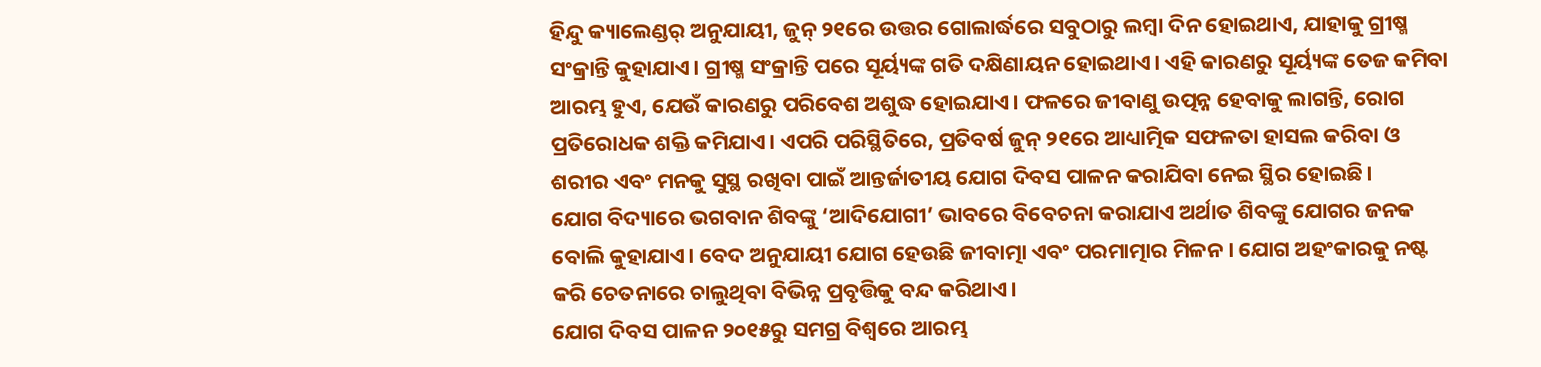ହିନ୍ଦୁ କ୍ୟାଲେଣ୍ଡର୍ ଅନୁଯାୟୀ, ଜୁନ୍ ୨୧ରେ ଉତ୍ତର ଗୋଲାର୍ଦ୍ଧରେ ସବୁଠାରୁ ଲମ୍ବା ଦିନ ହୋଇଥାଏ, ଯାହାକୁ ଗ୍ରୀଷ୍ମ ସଂକ୍ରାନ୍ତି କୁହାଯାଏ। ଗ୍ରୀଷ୍ମ ସଂକ୍ରାନ୍ତି ପରେ ସୂର୍ୟ୍ୟଙ୍କ ଗତି ଦକ୍ଷିଣାୟନ ହୋଇଥାଏ। ଏହି କାରଣରୁ ସୂର୍ୟ୍ୟଙ୍କ ତେଜ କମିବା ଆରମ୍ଭ ହୁଏ, ଯେଉଁ କାରଣରୁ ପରିବେଶ ଅଶୁଦ୍ଧ ହୋଇଯାଏ। ଫଳରେ ଜୀବାଣୁ ଉତ୍ପନ୍ନ ହେବାକୁ ଲାଗନ୍ତି, ରୋଗ ପ୍ରତିରୋଧକ ଶକ୍ତି କମିଯାଏ। ଏପରି ପରିସ୍ଥିତିରେ, ପ୍ରତିବର୍ଷ ଜୁନ୍ ୨୧ରେ ଆଧ୍ୟାତ୍ମିକ ସଫଳତା ହାସଲ କରିବା ଓ ଶରୀର ଏବଂ ମନକୁ ସୁସ୍ଥ ରଖିବା ପାଇଁ ଆନ୍ତର୍ଜାତୀୟ ଯୋଗ ଦିବସ ପାଳନ କରାଯିବା ନେଇ ସ୍ଥିର ହୋଇଛି।
ଯୋଗ ବିଦ୍ୟାରେ ଭଗବାନ ଶିବଙ୍କୁ ‘ଆଦିଯୋଗୀ’ ଭାବରେ ବିବେଚନା କରାଯାଏ ଅର୍ଥାତ ଶିବଙ୍କୁ ଯୋଗର ଜନକ ବୋଲି କୁହାଯାଏ। ବେଦ ଅନୁଯାୟୀ ଯୋଗ ହେଉଛି ଜୀବାତ୍ମା ଏବଂ ପରମାତ୍ମାର ମିଳନ। ଯୋଗ ଅହଂକାରକୁ ନଷ୍ଟ କରି ଚେତନାରେ ଚାଲୁଥିବା ବିଭିନ୍ନ ପ୍ରବୃତ୍ତିକୁ ବନ୍ଦ କରିଥାଏ।
ଯୋଗ ଦିବସ ପାଳନ ୨୦୧୫ରୁ ସମଗ୍ର ବିଶ୍ୱରେ ଆରମ୍ଭ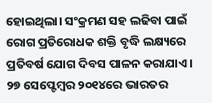ହୋଇଥିଲା। ସଂକ୍ରମଣ ସହ ଲଢିବା ପାଇଁ ରୋଗ ପ୍ରତିରୋଧକ ଶକ୍ତି ବୃଦ୍ଧି ଲକ୍ଷ୍ୟରେ ପ୍ରତିବର୍ଷ ଯୋଗ ଦିବସ ପାଳନ କରାଯାଏ।
୨୭ ସେପ୍ଟେମ୍ବର ୨୦୧୪ରେ ଭାରତର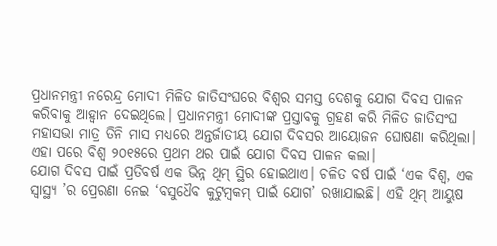ପ୍ରଧାନମନ୍ତ୍ରୀ ନରେନ୍ଦ୍ର ମୋଦୀ ମିଳିତ ଜାତିସଂଘରେ ବିଶ୍ୱର ସମସ୍ତ ଦେଶକୁ ଯୋଗ ଦିବସ ପାଳନ କରିବାକୁ ଆହ୍ୱାନ ଦେଇଥିଲେ। ପ୍ରଧାନମନ୍ତ୍ରୀ ମୋଦୀଙ୍କ ପ୍ରସ୍ତାବକୁ ଗ୍ରହଣ କରି ମିଳିତ ଜାତିସଂଘ ମହାସଭା ମାତ୍ର ତିନି ମାସ ମଧ୍ୟରେ ଅନ୍ତର୍ଜାତୀୟ ଯୋଗ ଦିବସର ଆୟୋଜନ ଘୋଷଣା କରିଥିଲା। ଏହା ପରେ ବିଶ୍ୱ ୨୦୧୫ରେ ପ୍ରଥମ ଥର ପାଇଁ ଯୋଗ ଦିବସ ପାଳନ କଲା।
ଯୋଗ ଦିବସ ପାଇଁ ପ୍ରତିବର୍ଷ ଏକ ଭିନ୍ନ ଥିମ୍ ସ୍ଥିର ହୋଇଥାଏ। ଚଳିତ ବର୍ଷ ପାଇଁ ‘ଏକ ବିଶ୍ୱ, ଏକ ସ୍ୱାସ୍ଥ୍ୟ ’ର ପ୍ରେରଣା ନେଇ ‘ବସୁଧୈବ କୁଟୁମ୍ବକମ୍ ପାଇଁ ଯୋଗ’ ରଖାଯାଇଛି। ଏହି ଥିମ୍ ଆୟୁଷ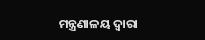ମନ୍ତ୍ରଣାଳୟ ଦ୍ୱାରା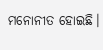ମନୋନୀତ ହୋଇଛି।